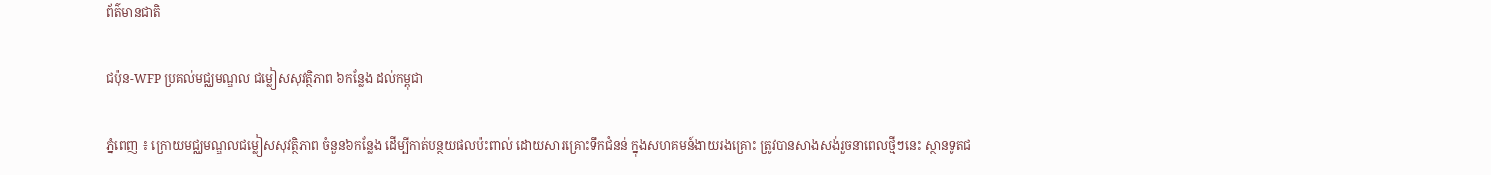ព័ត៌មានជាតិ

ជប៉ុន-WFP ប្រគល់មជ្ឈមណ្ឌល ជម្លៀសសុវត្ថិភាព ៦កន្លែង ដល់កម្ពុជា

ភ្នំពេញ ៖ ក្រោយមជ្ឈមណ្ឌលជម្លៀសសុវត្ថិភាព ចំនួន៦កន្លែង ដើម្បីកាត់បន្ថយផលប៉ះពាល់ ដោយសារគ្រោះទឹកជំនន់ ក្នុងសហគមន៍ងាយរងគ្រោះ ត្រូវបានសាងសង់រួចនាពេលថ្មីៗនេះ ស្ថានទូតជ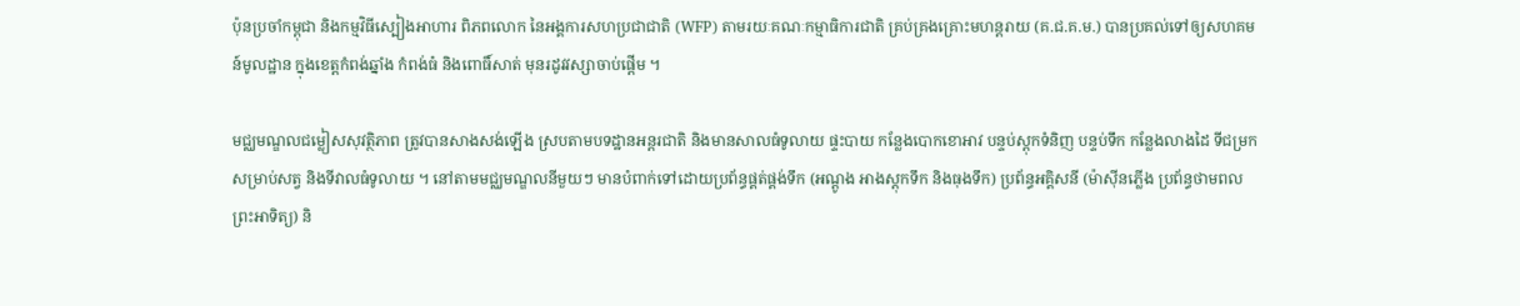ប៉ុនប្រចាំកម្ពុជា និងកម្មវិធីស្បៀងអាហារ ពិភពលោក នៃអង្គការសហប្រជាជាតិ (WFP) តាមរយៈគណៈកម្មាធិការជាតិ គ្រប់គ្រងគ្រោះមហន្តរាយ (គ.ជ.គ.ម.) បានប្រគល់ទៅឲ្យសហគមន៍មូលដ្ឋាន ក្នុងខេត្តកំពង់ឆ្នាំង កំពង់ធំ និងពោធិ៍សាត់ មុនរដូវវស្សាចាប់ផ្តើម ។

មជ្ឈមណ្ឌលជម្លៀសសុវត្ថិភាព ត្រូវបានសាងសង់ឡើង ស្របតាមបទដ្ឋានអន្តរជាតិ និងមានសាលធំទូលាយ ផ្ទះបាយ កន្លែងបោកខោអាវ បន្ទប់ស្តុកទំនិញ បន្ទប់ទឹក កន្លែងលាងដៃ ទីជម្រកសម្រាប់សត្វ និងទីវាលធំទូលាយ ។ នៅតាមមជ្ឈមណ្ឌលនីមួយៗ មានបំពាក់ទៅដោយប្រព័ន្ធផ្គត់ផ្គង់ទឹក (អណ្តូង អាងស្តុកទឹក និងធុងទឹក) ប្រព័ន្ធអគ្គិសនី (ម៉ាស៊ីនភ្លើង ប្រព័ន្ធថាមពលព្រះអាទិត្យ) និ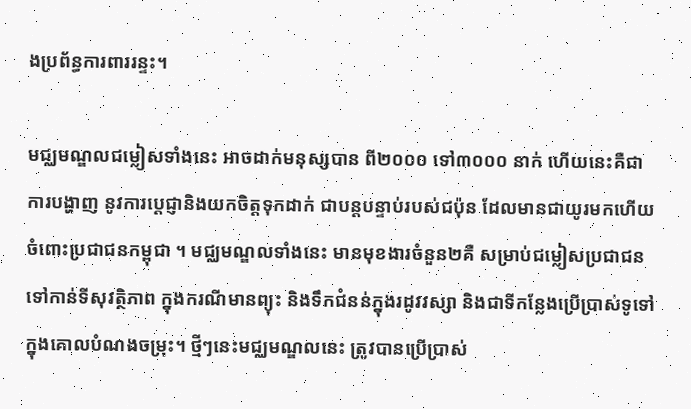ងប្រព័ន្ធការពាររន្ទះ។

មជ្ឈមណ្ឌលជម្លៀសទាំងនេះ អាចដាក់មនុស្សបាន ពី២០០០ ទៅ៣០០០ នាក់ ហើយនេះគឺជាការបង្ហាញ នូវការប្តេជ្ញានិងយកចិត្តទុកដាក់ ជាបន្តបន្ទាប់របស់ជប៉ុន ដែលមានជាយូរមកហើយ ចំពោះប្រជាជនកម្ពុជា ។ មជ្ឈមណ្ឌលទាំងនេះ មានមុខងារចំនួន២គឺ សម្រាប់ជម្លៀសប្រជាជន ទៅកាន់ទីសុវត្ថិភាព ក្នុងករណីមានព្យុះ និងទឹកជំនន់ក្នុងរដូវវស្សា និងជាទីកន្លែងប្រើប្រាស់ទូទៅ ក្នុងគោលបំណងចម្រុះ។ ថ្មីៗនេះមជ្ឈមណ្ឌលនេះ ត្រូវបានប្រើប្រាស់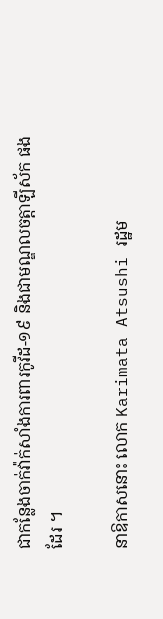ជាកន្លែងចាក់វ៉ាក់សាំងការពារកូវីដ-១៩ និងជាមណ្ឌលចត្តាឡីស័ក ផងដែរ ។

នាឱកាសនោះ លោក Karimata Atsushi រដ្ឋម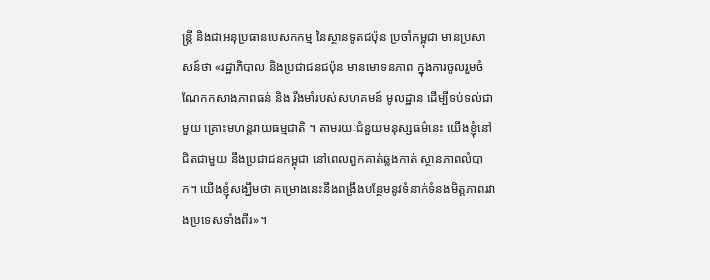ន្ត្រី និងជាអនុប្រធានបេសកកម្ម នៃស្ថានទូតជប៉ុន ប្រចាំកម្ពុជា មានប្រសាសន៍ថា «រដ្ឋាភិបាល និងប្រជាជនជប៉ុន មានមោទនភាព ក្នុងការចូលរួមចំណែកកសាងភាពធន់ និង រឹងមាំរបស់សហគមន៍ មូលដ្ឋាន ដើម្បីទប់ទល់ជាមួយ គ្រោះមហន្តរាយធម្មជាតិ ។ តាមរយៈជំនួយមនុស្សធម៌នេះ យើងខ្ញុំនៅជិតជាមួយ នឹងប្រជាជនកម្ពុជា នៅពេលពួកគាត់ឆ្លងកាត់ ស្ថានភាពលំបាក។ យើងខ្ញុំសង្ឃឹមថា គម្រោងនេះនឹងពង្រឹងបន្ថែមនូវទំនាក់ទំនងមិត្តភាពរវាងប្រទេសទាំងពីរ»។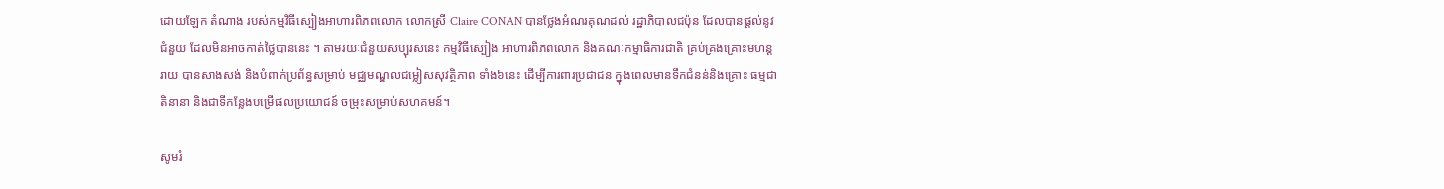ដោយឡែក តំណាង របស់កម្មវិធីស្បៀងអាហារពិភពលោក លោកស្រី Claire CONAN បានថ្លែងអំណរគុណដល់ រដ្ឋាភិបាលជប៉ុន ដែលបានផ្ដល់នូវជំនួយ ដែលមិនអាចកាត់ថ្លៃបាននេះ ។ តាមរយៈជំនួយសប្បុរសនេះ កម្មវិធីស្បៀង អាហារពិភពលោក និងគណៈកម្មាធិការជាតិ គ្រប់គ្រងគ្រោះមហន្តរាយ បានសាងសង់ និងបំពាក់ប្រព័ន្ធសម្រាប់ មជ្ឈមណ្ឌលជម្លៀសសុវត្ថិភាព ទាំង៦នេះ ដើម្បីការពារប្រជាជន ក្នុងពេលមានទឹកជំនន់និងគ្រោះ ធម្មជាតិនានា និងជាទីកន្លែងបម្រើផលប្រយោជន៍ ចម្រុះសម្រាប់សហគមន៍។

សូមរំ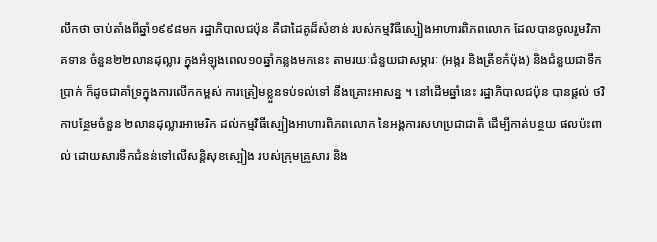លឹកថា ចាប់តាំងពីឆ្នាំ១៩៩៨មក រដ្ឋាភិបាលជប៉ុន គឺជាដៃគូដ៏សំខាន់ របស់កម្មវិធីស្បៀងអាហារពិភពលោក ដែលបានចូលរួមវិភាគទាន ចំនួន២២លានដុល្លារ ក្នុងអំឡុងពេល១០ឆ្នាំកន្លងមកនេះ តាមរយៈជំនួយជាសម្ភារៈ (អង្ករ និងត្រីខកំប៉ុង) និងជំនួយជាទឹកប្រាក់ ក៏ដូចជាគាំទ្រក្នុងការលើកកម្ពស់ ការត្រៀមខ្លួនទប់ទល់ទៅ នឹងគ្រោះអាសន្ន ។ នៅដើមឆ្នាំនេះ រដ្ឋាភិបាលជប៉ុន បានផ្តល់ ថវិកាបន្ថែមចំនួន ២លានដុល្លារអាមេរិក ដល់កម្មវិធីស្បៀងអាហារពិភពលោក នៃអង្គការសហប្រជាជាតិ ដើម្បីកាត់បន្ថយ ផលប៉ះពាល់ ដោយសារទឹកជំនន់ទៅលើសន្តិសុខស្បៀង របស់ក្រុមគ្រួសារ និង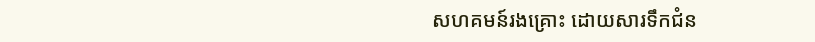សហគមន៍រងគ្រោះ ដោយសារទឹកជំន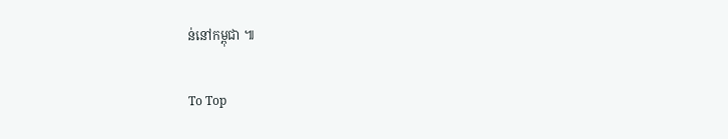ន់នៅកម្ពុជា ៕

To Top